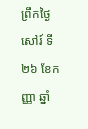ព្រឹកថ្ងៃសៅរ៍ ទី២៦ ខែកញ្ញា ឆ្នាំ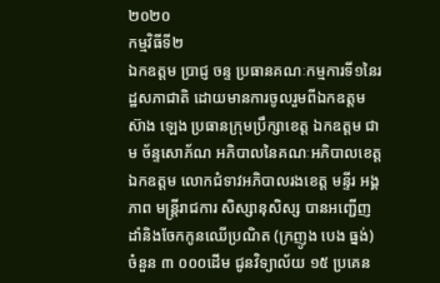២០២០
កម្មវិធីទី២
ឯកឧត្តម ប្រាជ្ញ ចន្ទ ប្រធានគណៈកម្មការទី១នៃរដ្ឋសភាជាតិ ដោយមានការចូលរួមពីឯកឧត្តម ស៊ាង ឡេង ប្រធានក្រុមប្រឹក្សាខេត្ត ឯកឧត្តម ជាម ច័ន្ទសោភ័ណ អភិបាលនៃគណៈអភិបាលខេត្ត ឯកឧត្តម លោកជំទាវអភិបាលរងខេត្ត មន្ទីរ អង្គភាព មន្ត្រីរាជការ សិស្សានុសិស្ស បានអញ្ជើញដាំនិងចែកកូនឈើប្រណិត (ក្រញូង បេង ធ្នង់) ចំនួន ៣ ០០០ដើម ជូនវិទ្យាល័យ ១៥ ប្រគេន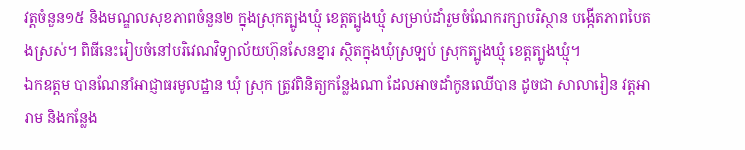វត្តចំនួន១៥ និងមណ្ឌលសុខភាពចំនួន២ ក្នុងស្រុកត្បូងឃ្មុំ ខេត្តត្បូងឃ្មំុ សម្រាប់ដាំរួមចំណែករក្សាបរិស្ថាន បង្កើតភាពបៃតងស្រស់។ ពិធីនេះរៀបចំនៅបរិវេណវិទ្យាល័យហ៊ុនសែនខ្នារ ស្ថិតក្នុងឃុំស្រឡប់ ស្រុកត្បូងឃ្មុំ ខេត្តត្បូងឃ្មុំ។
ឯកឧត្តម បានណែនាំអាជ្ញាធរមូលដ្ឋាន ឃុំ ស្រុក ត្រូវពិនិត្យកន្លែងណា ដែលអាចដាំកូនឈើបាន ដូចជា សាលារៀន វត្តអារាម និងកន្លែង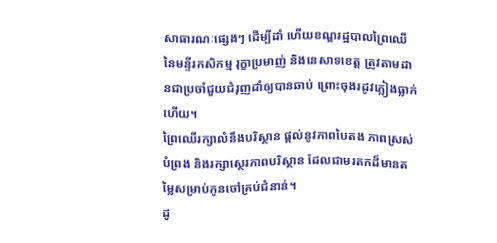សាធារណៈផ្សេងៗ ដើម្បីដាំ ហើយខណ្ឌរដ្ឋបាលព្រៃឈើ នៃមន្ទីរកសិកម្ម រុក្ខាប្រមាញ់ និងនេសាទខេត្ត ត្រូវតាមដានជាប្រចាំជួយជំរុញដាំឲ្យបានឆាប់ ព្រោះចុងរដូវភ្លៀងធ្លាក់ហើយ។
ព្រៃឈើរក្សាលំនឹងបរិស្ថាន ផ្តល់នូវភាពបៃតង ភាពស្រស់បំព្រង និងរក្សាស្ថេរភាពបរិស្ថាន ដែលជាមរតកដ៏មានតម្លៃសម្រាប់កូនចៅគ្រប់ជំនាន់។
ដូ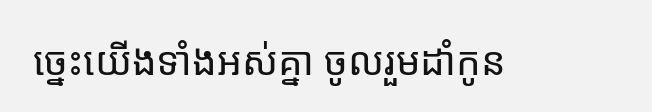ច្នេះយើងទាំងអស់គ្នា ចូលរួមដាំកូន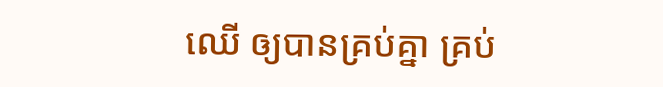ឈើ ឲ្យបានគ្រប់គ្នា គ្រប់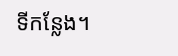ទីកន្លែង។